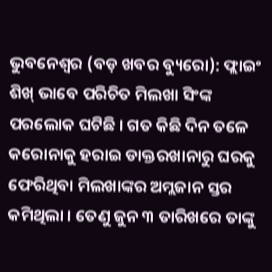ଭୁବନେଶ୍ଵର (ବଡ଼ ଖବର ବ୍ୟୁରୋ): ଫ୍ଲାଇଂ ଶିଖ୍ ଭାବେ ପରିଚିତ ମିଲଖା ସିଂଙ୍କ ପରଲୋକ ଘଟିଛି । ଗତ କିଛି ଦିନ ତଳେ କରୋନାକୁ ହରାଇ ଡାକ୍ତରଖାନାରୁ ଘରକୁ ଫେରିଥିବା ମିଲଖାଙ୍କର ଅମ୍ଲଜାନ ସ୍ତର କମିଥିଲା । ତେଣୁ ଜୁନ ୩ ତାରିଖରେ ତାଙ୍କୁ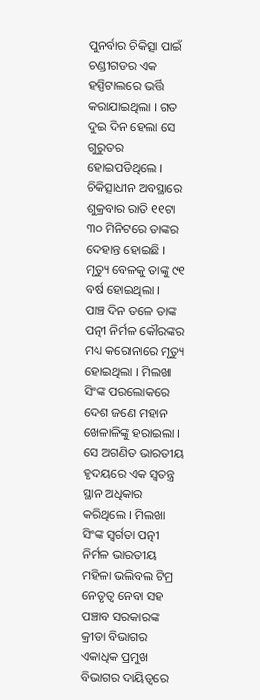ପୁନର୍ବାର ଚିକିତ୍ସା ପାଇଁ ଚଣ୍ଡୀଗଡର ଏକ ହସ୍ପିଟାଲରେ ଭର୍ତ୍ତି କରାଯାଇଥିଲା । ଗତ ଦୁଇ ଦିନ ହେଲା ସେ ଗୁରୁତର ହୋଇପଡିଥିଲେ । ଚିକିତ୍ସାଧୀନ ଅବସ୍ଥାରେ ଶୁକ୍ରବାର ରାତି ୧୧ଟା ୩୦ ମିନିଟରେ ତାଙ୍କର ଦେହାନ୍ତ ହୋଇଛି । ମୃତ୍ୟୁ ବେଳକୁ ତାଙ୍କୁ ୯୧ ବର୍ଷ ହୋଇଥିଲା ।
ପାଞ୍ଚ ଦିନ ତଳେ ତାଙ୍କ ପତ୍ନୀ ନିର୍ମଳ କୌରଙ୍କର ମଧ୍ୟ କରୋନାରେ ମୃତ୍ୟୁ ହୋଇଥିଲା । ମିଲଖା ସିଂଙ୍କ ପରଲୋକରେ ଦେଶ ଜଣେ ମହାନ ଖେଳାଳିଙ୍କୁ ହରାଇଲା । ସେ ଅଗଣିତ ଭାରତୀୟ ହୃଦୟରେ ଏକ ସ୍ୱତନ୍ତ୍ର ସ୍ଥାନ ଅଧିକାର କରିଥିଲେ । ମିଲଖା ସିଂଙ୍କ ସ୍ୱର୍ଗତା ପତ୍ନୀ ନିର୍ମଳ ଭାରତୀୟ ମହିଳା ଭଲିବଲ ଟିମ୍ର ନେତୃତ୍ୱ ନେବା ସହ ପଞ୍ଚାବ ସରକାରଙ୍କ କ୍ରୀଡା ବିଭାଗର ଏକାଧିକ ପ୍ରମୁଖ ବିଭାଗର ଦାୟିତ୍ୱରେ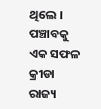ଥିଲେ । ପଞ୍ଚାବକୁ ଏକ ସଫଳ କ୍ରୀଡା ରାଜ୍ୟ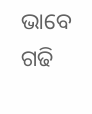ଭାବେ ଗଢି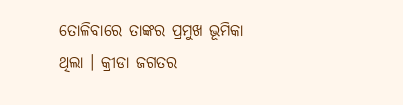ତୋଳିବାରେ ତାଙ୍କର ପ୍ରମୁଖ ଭୂମିକା ଥିଲା । କ୍ରୀଡା ଜଗତର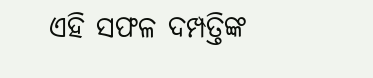ଏହି ସଫଳ ଦମ୍ପତ୍ତିଙ୍କ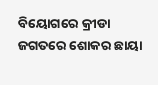ବିୟୋଗରେ କ୍ରୀଡା ଜଗତରେ ଶୋକର ଛାୟା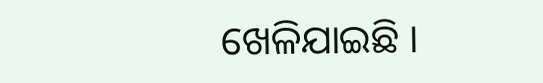ଖେଳିଯାଇଛି ।